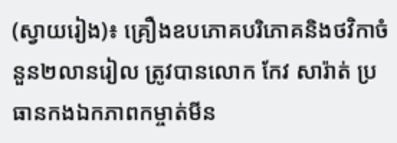(ស្វាយរៀង)៖ គ្រឿងឧបភោគបរិភោគនិងថវិកាចំនួន២លានរៀល ត្រូវបានលោក កែវ សារ៉ាត់ ប្រធានកងឯកភាពកម្ចាត់មីន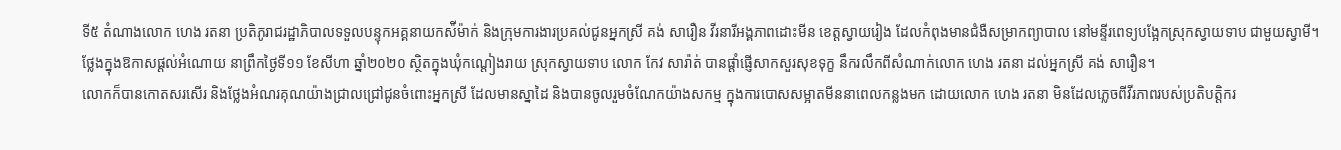ទី៥ តំណាងលោក ហេង រតនា ប្រតិភូរាជរដ្ឋាភិបាលទទួលបន្ទុកអគ្គនាយកស៉ីម៉ាក់ និងក្រុមការងារប្រគល់ជូនអ្នកស្រី គង់ សារឿន វីរនារីអង្គភាពដោះមីន ខេត្តស្វាយរៀង ដែលកំពុងមានជំងឺសម្រាកព្យាបាល នៅមន្ទីរពេទ្យបង្អែកស្រុកស្វាយទាប ជាមួយស្វាមី។
ថ្លែងក្នុងឱកាសផ្តល់អំណោយ នាព្រឹកថ្ងៃទី១១ ខែសីហា ឆ្នាំ២០២០ ស្ថិតក្នុងឃុំកណ្ដៀងរាយ ស្រុកស្វាយទាប លោក កែវ សារ៉ាត់ បានផ្ដាំផ្ញើសាកសួរសុខទុក្ខ នឹករលឹកពីសំណាក់លោក ហេង រតនា ដល់អ្នកស្រី គង់ សារឿន។
លោកក៏បានកោតសរសើរ និងថ្លែងអំណរគុណយ៉ាងជ្រាលជ្រៅជូនចំពោះអ្នកស្រី ដែលមានស្នាដៃ និងបានចូលរួមចំណែកយ៉ាងសកម្ម ក្នុងការបោសសម្អាតមីននាពេលកន្លងមក ដោយលោក ហេង រតនា មិនដែលភ្លេចពីវីរភាពរបស់ប្រតិបត្តិករ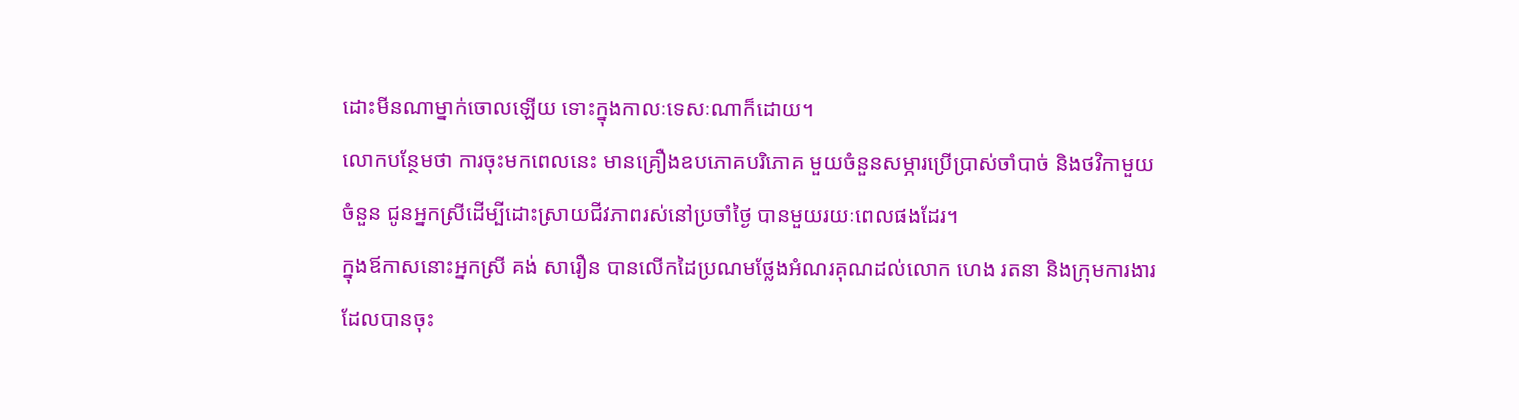ដោះមីនណាម្នាក់ចោលឡើយ ទោះក្នុងកាលៈទេសៈណាក៏ដោយ។
លោកបន្ថែមថា ការចុះមកពេលនេះ មានគ្រឿងឧបភោគបរិភោគ មួយចំនួនសម្ភារប្រើប្រាស់ចាំបាច់ និងថវិកាមួយចំនួន ជូនអ្នកស្រីដើម្បីដោះស្រាយជីវភាពរស់នៅប្រចាំថ្ងៃ បានមួយរយៈពេលផងដែរ។
ក្នុងឪកាសនោះអ្នកស្រី គង់ សារឿន បានលើកដៃប្រណមថ្លែងអំណរគុណដល់លោក ហេង រតនា និងក្រុមការងារដែលបានចុះ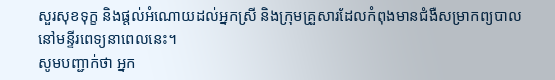សួរសុខទុក្ខ និងផ្តល់អំណោយដល់អ្នកស្រី និងក្រុមគ្រួសារដែលកំពុងមានជំងឺសម្រាកព្យបាលនៅមន្ទីរពេទ្យនាពេលនេះ។
សូមបញ្ជាក់ថា អ្នក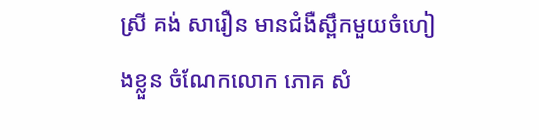ស្រី គង់ សារឿន មានជំងឺស្ពឹកមួយចំហៀងខ្លួន ចំណែកលោក ភោគ សំ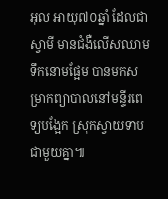អុល អាយុ៧០ឆ្នាំ ដែលជាស្វាមី មានជំងឺលើសឈាម ទឹកនោមផ្អែម បានមកសម្រាកព្យាបាលនៅមន្ទីរពេទ្យបង្អែក ស្រុកស្វាយទាបជាមួយគ្នា៕